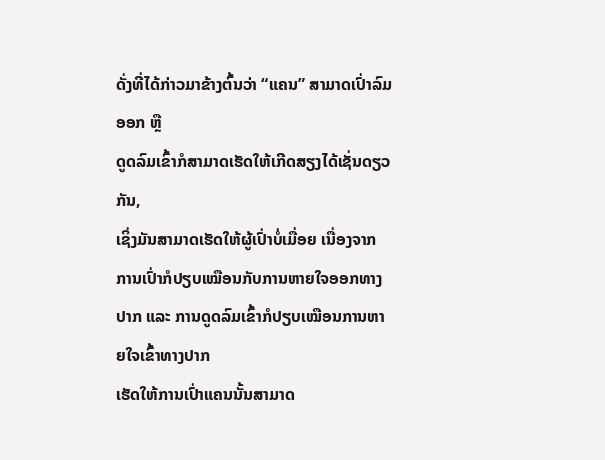ດັ່ງທີ່ໄດ້ກ່າວມາຂ້າງຕົ້ນວ່າ “ແຄນ” ສາມາດເປົ່າລົມອອກ ຫຼື
ດູດລົມເຂົ້າກໍສາມາດເຮັດໃຫ້ເກີດສຽງໄດ້ເຊັ່ນດຽວກັນ,
ເຊິ່ງມັນສາມາດເຮັດໃຫ້ຜູ້ເປົ່າບໍ່ເມື່ອຍ ເນື່ອງຈາກ
ການເປົ່າກໍປຽບເໝືອນກັບການຫາຍໃຈອອກທາງປາກ ແລະ ການດູດລົມເຂົ້າກໍປຽບເໝືອນການຫາຍໃຈເຂົ້າທາງປາກ
ເຮັດໃຫ້ການເປົ່າແຄນນັ້ນສາມາດ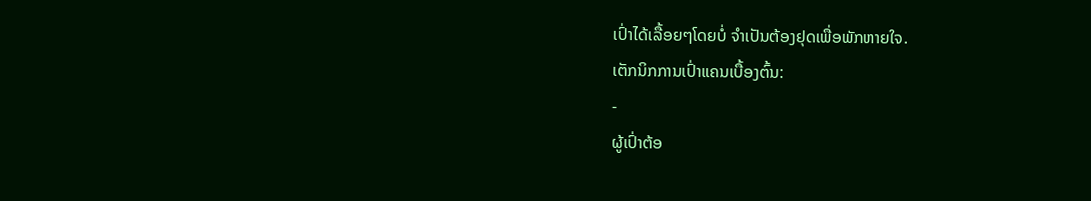ເປົ່າໄດ້ເລື້ອຍໆໂດຍບໍ່ ຈໍາເປັນຕ້ອງຢຸດເພື່ອພັກຫາຍໃຈ.
ເຕັກນິກການເປົ່າແຄນເບື້ອງຕົ້ນ:
-
ຜູ້ເປົ່າຕ້ອ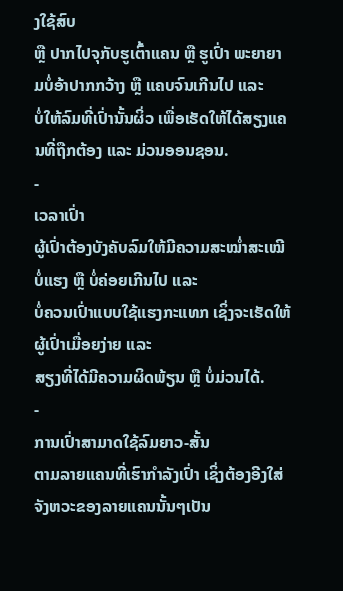ງໃຊ້ສົບ
ຫຼື ປາກໄປຈຸກັບຮູເຕົ້າແຄນ ຫຼື ຮູເປົ່າ ພະຍາຍາມບໍ່ອ້າປາກກວ້າງ ຫຼື ແຄບຈົນເກີນໄປ ແລະ
ບໍ່ໃຫ້ລົມທີ່ເປົ່ານັ້ນຜິ່ວ ເພື່ອເຮັດໃຫ້ໄດ້ສຽງແຄນທີ່ຖືກຕ້ອງ ແລະ ມ່ວນອອນຊອນ.
-
ເວລາເປົ່າ
ຜູ້ເປົ່າຕ້ອງບັງຄັບລົມໃຫ້ມີຄວາມສະໝໍ່າສະເໝີ ບໍ່ແຮງ ຫຼື ບໍ່ຄ່ອຍເກີນໄປ ແລະ
ບໍ່ຄວນເປົ່າແບບໃຊ້ແຮງກະແທກ ເຊິ່ງຈະເຮັດໃຫ້ຜູ້ເປົ່າເມື່ອຍງ່າຍ ແລະ
ສຽງທີ່ໄດ້ມີຄວາມຜິດພ້ຽນ ຫຼື ບໍ່ມ່ວນໄດ້.
-
ການເປົ່າສາມາດໃຊ້ລົມຍາວ-ສັ້ນ
ຕາມລາຍແຄນທີ່ເຮົາກຳລັງເປົ່າ ເຊິ່ງຕ້ອງອີງໃສ່ຈັງຫວະຂອງລາຍແຄນນັ້ນໆເປັນ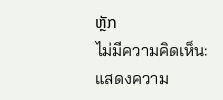ຫຼັກ
ไม่มีความคิดเห็น:
แสดงความ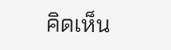คิดเห็น